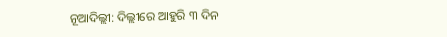ନୂଆଦିଲ୍ଲୀ: ଦିଲ୍ଲୀରେ ଆହୁରି ୩ ଦିନ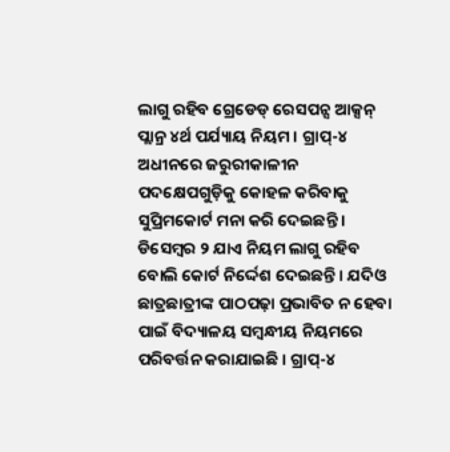ଲାଗୁ ରହିବ ଗ୍ରେଡେଡ୍ ରେସପନ୍ସ ଆକ୍ସନ୍ ପ୍ଲାନ୍ର ୪ର୍ଥ ପର୍ଯ୍ୟାୟ ନିୟମ । ଗ୍ରାପ୍-୪ ଅଧୀନରେ ଜରୁରୀକାଳୀନ ପଦକ୍ଷେପଗୁଡ଼ିକୁ କୋହଳ କରିବାକୁ ସୁପ୍ରିମକୋର୍ଟ ମନା କରି ଦେଇଛନ୍ତି । ଡିସେମ୍ବର ୨ ଯାଏ ନିୟମ ଲାଗୁ ରହିବ ବୋଲି କୋର୍ଟ ନିର୍ଦ୍ଦେଶ ଦେଇଛନ୍ତି । ଯଦିଓ ଛାତ୍ରଛାତ୍ରୀଙ୍କ ପାଠପଢ଼ା ପ୍ରଭାବିତ ନ ହେବା ପାଇଁ ବିଦ୍ୟାଳୟ ସମ୍ବନ୍ଧୀୟ ନିୟମରେ ପରିବର୍ତ୍ତନ କରାଯାଇଛି । ଗ୍ରାପ୍-୪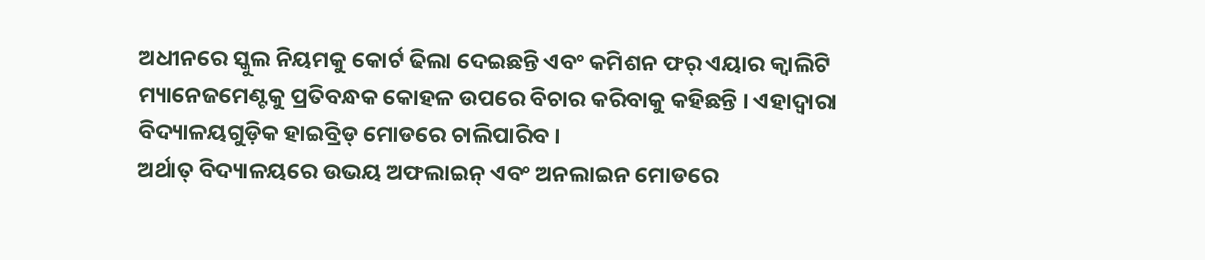ଅଧୀନରେ ସ୍କୁଲ ନିୟମକୁ କୋର୍ଟ ଢିଲା ଦେଇଛନ୍ତି ଏବଂ କମିଶନ ଫର୍ ଏୟାର କ୍ୱାଲିଟି ମ୍ୟାନେଜମେଣ୍ଟକୁ ପ୍ରତିବନ୍ଧକ କୋହଳ ଉପରେ ବିଚାର କରିବାକୁ କହିଛନ୍ତି । ଏହାଦ୍ୱାରା ବିଦ୍ୟାଳୟଗୁଡ଼ିକ ହାଇବ୍ରିଡ୍ ମୋଡରେ ଚାଲିପାରିବ ।
ଅର୍ଥାତ୍ ବିଦ୍ୟାଳୟରେ ଉଭୟ ଅଫଲାଇନ୍ ଏବଂ ଅନଲାଇନ ମୋଡରେ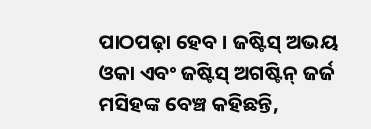ପାଠପଢ଼ା ହେବ । ଜଷ୍ଟିସ୍ ଅଭୟ ଓକା ଏବଂ ଜଷ୍ଟିସ୍ ଅଗଷ୍ଟିନ୍ ଜର୍ଜ ମସିହଙ୍କ ବେଞ୍ଚ କହିଛନ୍ତି,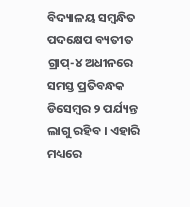ବିଦ୍ୟାଳୟ ସମ୍ବନ୍ଧିତ ପଦକ୍ଷେପ ବ୍ୟତୀତ ଗ୍ରାପ୍-୪ ଅଧୀନରେ ସମସ୍ତ ପ୍ରତିବନ୍ଧକ ଡିସେମ୍ବର ୨ ପର୍ଯ୍ୟନ୍ତ ଲାଗୁ ରହିବ । ଏହାରି ମଧ୍ୟରେ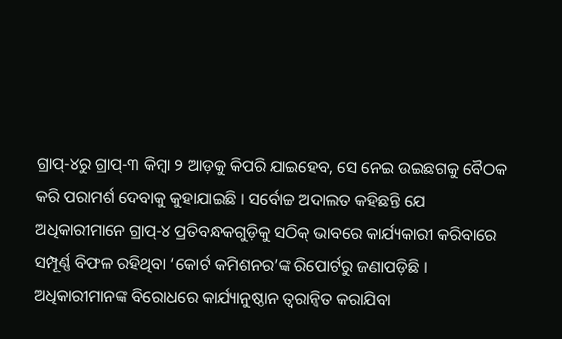ଗ୍ରାପ୍-୪ରୁ ଗ୍ରାପ୍-୩ କିମ୍ବା ୨ ଆଡ଼କୁ କିପରି ଯାଇହେବ, ସେ ନେଇ ଉଇଛଗକୁ ବୈଠକ କରି ପରାମର୍ଶ ଦେବାକୁ କୁହାଯାଇଛି । ସର୍ବୋଚ୍ଚ ଅଦାଲତ କହିଛନ୍ତି ଯେ ଅଧିକାରୀମାନେ ଗ୍ରାପ୍-୪ ପ୍ରତିବନ୍ଧକଗୁଡ଼ିକୁ ସଠିକ୍ ଭାବରେ କାର୍ଯ୍ୟକାରୀ କରିବାରେ ସମ୍ପୂର୍ଣ୍ଣ ବିଫଳ ରହିଥିବା ‘କୋର୍ଟ କମିଶନର’ଙ୍କ ରିପୋର୍ଟରୁ ଜଣାପଡ଼ିଛି । ଅଧିକାରୀମାନଙ୍କ ବିରୋଧରେ କାର୍ଯ୍ୟାନୁଷ୍ଠାନ ତ୍ୱରାନ୍ୱିତ କରାଯିବା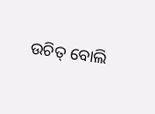ଉଚିତ୍ ବୋଲି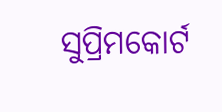ସୁପ୍ରିମକୋର୍ଟ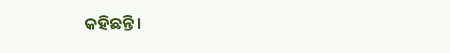କହିଛନ୍ତି ।